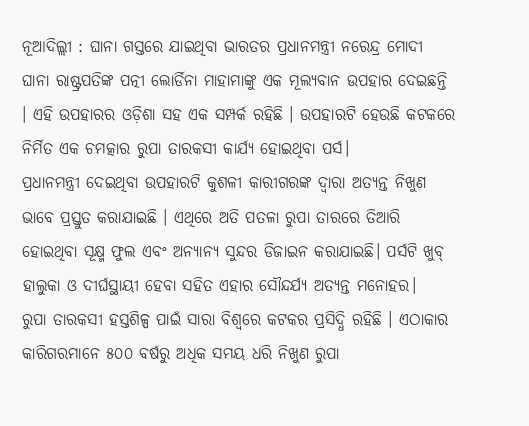ନୂଆଦିଲ୍ଲୀ : ଘାନା ଗସ୍ତରେ ଯାଇଥିବା ଭାରତର ପ୍ରଧାନମନ୍ତ୍ରୀ ନରେନ୍ଦ୍ର ମୋଦୀ ଘାନା ରାଷ୍ଟ୍ରପତିଙ୍କ ପତ୍ନୀ ଲୋର୍ଡିନା ମାହାମାଙ୍କୁ ଏକ ମୂଲ୍ୟବାନ ଉପହାର ଦେଇଛନ୍ତି । ଏହି ଉପହାରର ଓଡ଼ିଶା ସହ ଏକ ସମ୍ପର୍କ ରହିଛି । ଉପହାରଟି ହେଉଛି କଟକରେ ନିର୍ମିତ ଏକ ଚମତ୍କାର ରୁପା ତାରକସୀ କାର୍ଯ୍ୟ ହୋଇଥିବା ପର୍ସ।
ପ୍ରଧାନମନ୍ତ୍ରୀ ଦେଇଥିବା ଉପହାରଟି କୁଶଳୀ କାରୀଗରଙ୍କ ଦ୍ୱାରା ଅତ୍ୟନ୍ତ ନିଖୁଣ ଭାବେ ପ୍ରସ୍ତୁତ କରାଯାଇଛି । ଏଥିରେ ଅତି ପତଳା ରୁପା ତାରରେ ତିଆରି ହୋଇଥିବା ସୂକ୍ଷ୍ମ ଫୁଲ ଏବଂ ଅନ୍ୟାନ୍ୟ ସୁନ୍ଦର ଡିଜାଇନ କରାଯାଇଛି। ପର୍ସଟି ଖୁବ୍ ହାଲୁକା ଓ ଦୀର୍ଘସ୍ଥାୟୀ ହେବା ସହିତ ଏହାର ସୌନ୍ଦର୍ଯ୍ୟ ଅତ୍ୟନ୍ତ ମନୋହର।
ରୁପା ତାରକସୀ ହସ୍ତଶିଳ୍ପ ପାଇଁ ସାରା ବିଶ୍ୱରେ କଟକର ପ୍ରସିଦ୍ଧି ରହିଛି । ଏଠାକାର କାରିଗରମାନେ ୫୦୦ ବର୍ଷରୁ ଅଧିକ ସମୟ ଧରି ନିଖୁଣ ରୁପା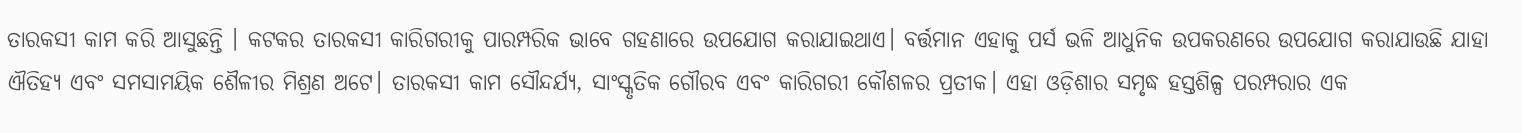ତାରକସୀ କାମ କରି ଆସୁଛନ୍ତି । କଟକର ତାରକସୀ କାରିଗରୀକୁ ପାରମ୍ପରିକ ଭାବେ ଗହଣାରେ ଉପଯୋଗ କରାଯାଇଥାଏ। ବର୍ତ୍ତମାନ ଏହାକୁ ପର୍ସ ଭଳି ଆଧୁନିକ ଉପକରଣରେ ଉପଯୋଗ କରାଯାଉଛି ଯାହା ଐତିହ୍ୟ ଏବଂ ସମସାମୟିକ ଶୈଳୀର ମିଶ୍ରଣ ଅଟେ। ତାରକସୀ କାମ ସୌନ୍ଦର୍ଯ୍ୟ, ସାଂସ୍କୃତିକ ଗୌରବ ଏବଂ କାରିଗରୀ କୌଶଳର ପ୍ରତୀକ। ଏହା ଓଡ଼ିଶାର ସମୃଦ୍ଧ ହସ୍ତଶିଳ୍ପ ପରମ୍ପରାର ଏକ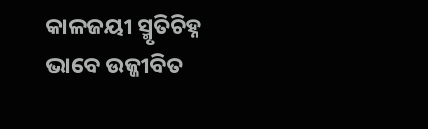କାଳଜୟୀ ସ୍ମୃତିଚିହ୍ନ ଭାବେ ଉଜ୍ଜୀବିତ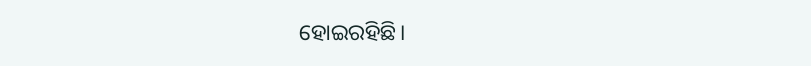ହୋଇରହିଛି।